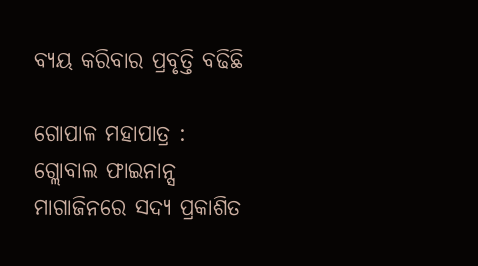ବ୍ୟୟ କରିବାର ପ୍ରବୃତ୍ତି ବଢିଛି

ଗୋପାଳ ମହାପାତ୍ର :
ଗ୍ଲୋବାଲ ଫାଇନାନ୍ସ ମାଗାଜିନରେ ସଦ୍ୟ ପ୍ରକାଶିତ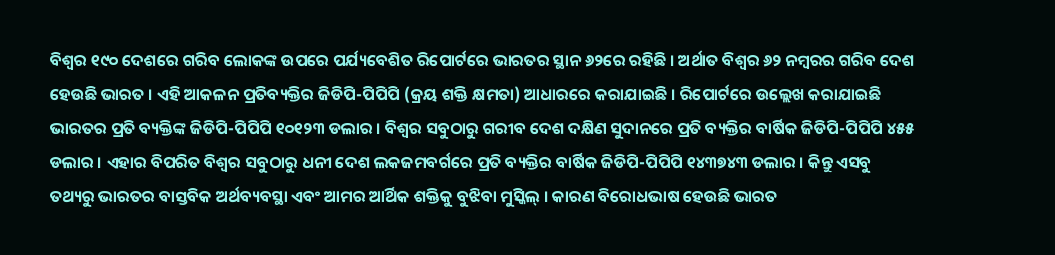ବିଶ୍ୱର ୧୯୦ ଦେଶରେ ଗରିବ ଲୋକଙ୍କ ଉପରେ ପର୍ଯ୍ୟବେଶିତ ରିପୋର୍ଟରେ ଭାରତର ସ୍ଥାନ ୬୨ରେ ରହିଛି । ଅର୍ଥାତ ବିଶ୍ୱର ୬୨ ନମ୍ବରର ଗରିବ ଦେଶ ହେଉଛି ଭାରତ । ଏହି ଆକଳନ ପ୍ରତିବ୍ୟକ୍ତିର ଜିଡିପି-ପିପିପି (କ୍ରୟ ଶକ୍ତି କ୍ଷମତା) ଆଧାରରେ କରାଯାଇଛି । ରିପୋର୍ଟରେ ଉଲ୍ଲେଖ କରାଯାଇଛି ଭାରତର ପ୍ରତି ବ୍ୟକ୍ତିଙ୍କ ଜିଡିପି-ପିପିପି ୧୦୧୨୩ ଡଲାର । ବିଶ୍ୱର ସବୁଠାରୁ ଗରୀବ ଦେଶ ଦକ୍ଷିଣ ସୁଦାନରେ ପ୍ରତି ବ୍ୟକ୍ତିର ବାର୍ଷିକ ଜିଡିପି-ପିପିପି ୪୫୫ ଡଲାର । ଏହାର ବିପରିତ ବିଶ୍ୱର ସବୁଠାରୁ ଧନୀ ଦେଶ ଲକଜମବର୍ଗରେ ପ୍ରତି ବ୍ୟକ୍ତିର ବାର୍ଷିକ ଜିଡିପି-ପିପିପି ୧୪୩୭୪୩ ଡଲାର । କିନ୍ତୁ ଏସବୁ ତଥ୍ୟରୁ ଭାରତର ବାସ୍ତବିକ ଅର୍ଥବ୍ୟବସ୍ଥା ଏବଂ ଆମର ଆର୍ଥିକ ଶକ୍ତିକୁ ବୁଝିବା ମୁସ୍କିଲ୍ । କାରଣ ବିରୋଧଭାଷ ହେଉଛି ଭାରତ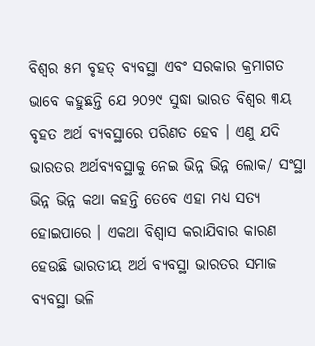ବିଶ୍ୱର ୫ମ ବୃହତ୍ ବ୍ୟବସ୍ଥା ଏବଂ ସରକାର କ୍ରମାଗତ ଭାବେ କହୁଛନ୍ତି ଯେ ୨୦୨୯ ସୁଦ୍ଧା ଭାରତ ବିଶ୍ୱର ୩ୟ ବୃହତ ଅର୍ଥ ବ୍ୟବସ୍ଥାରେ ପରିଣତ ହେବ । ଏଣୁ ଯଦି ଭାରତର ଅର୍ଥବ୍ୟବସ୍ଥାକୁ ନେଇ ଭିନ୍ନ ଭିନ୍ନ ଲୋକ/ ସଂସ୍ଥା ଭିନ୍ନ ଭିନ୍ନ କଥା କହନ୍ତି ତେବେ ଏହା ମଧ୍ୟ ସତ୍ୟ ହୋଇପାରେ । ଏକଥା ବିଶ୍ୱାସ କରାଯିବାର କାରଣ ହେଉଛି ଭାରତୀୟ ଅର୍ଥ ବ୍ୟବସ୍ଥା ଭାରତର ସମାଜ ବ୍ୟବସ୍ଥା ଭଳି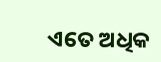ଏତେ ଅଧିକ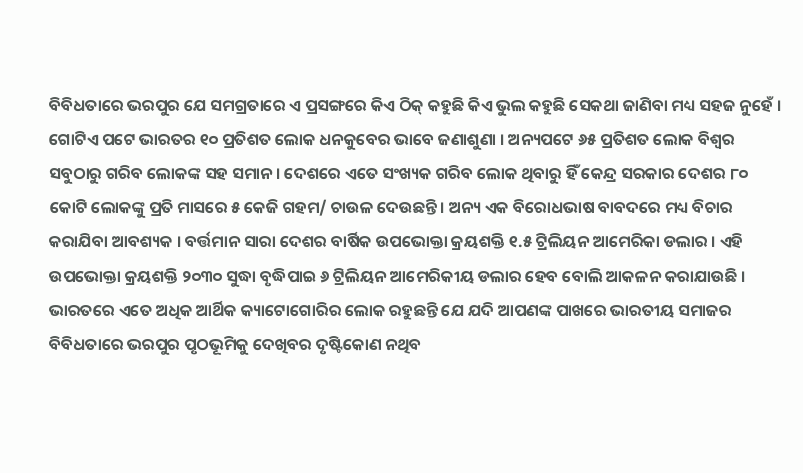ବିବିଧତାରେ ଭରପୁର ଯେ ସମଗ୍ରତାରେ ଏ ପ୍ରସଙ୍ଗରେ କିଏ ଠିକ୍ କହୁଛି କିଏ ଭୁଲ କହୁଛି ସେକଥା ଜାଣିବା ମଧ୍ୟ ସହଜ ନୁହେଁ । ଗୋଟିଏ ପଟେ ଭାରତର ୧୦ ପ୍ରତିଶତ ଲୋକ ଧନକୁବେର ଭାବେ ଜଣାଶୁଣା । ଅନ୍ୟପଟେ ୬୫ ପ୍ରତିଶତ ଲୋକ ବିଶ୍ୱର ସବୁଠାରୁ ଗରିବ ଲୋକଙ୍କ ସହ ସମାନ । ଦେଶରେ ଏତେ ସଂଖ୍ୟକ ଗରିବ ଲୋକ ଥିବାରୁ ହିଁ କେନ୍ଦ୍ର ସରକାର ଦେଶର ୮୦ କୋଟି ଲୋକଙ୍କୁ ପ୍ରତି ମାସରେ ୫ କେଜି ଗହମ/ ଚାଉଳ ଦେଉଛନ୍ତି । ଅନ୍ୟ ଏକ ବିରୋଧଭାଷ ବାବଦରେ ମଧ୍ୟ ବିଚାର କରାଯିବା ଆବଶ୍ୟକ । ବର୍ତ୍ତମାନ ସାରା ଦେଶର ବାର୍ଷିକ ଉପଭୋକ୍ତା କ୍ରୟଶକ୍ତି ୧.୫ ଟ୍ରିଲିୟନ ଆମେରିକା ଡଲାର । ଏହି ଉପଭୋକ୍ତା କ୍ରୟଶକ୍ତି ୨୦୩୦ ସୁଦ୍ଧା ବୃଦ୍ଧିପାଇ ୬ ଟ୍ରିଲିୟନ ଆମେରିକୀୟ ଡଲାର ହେବ ବୋଲି ଆକଳନ କରାଯାଉଛି । ଭାରତରେ ଏତେ ଅଧିକ ଆର୍ଥିକ କ୍ୟାଟୋଗୋରିର ଲୋକ ରହୁଛନ୍ତି ଯେ ଯଦି ଆପଣଙ୍କ ପାଖରେ ଭାରତୀୟ ସମାଜର ବିବିଧତାରେ ଭରପୁର ପୃଠଭୂମିକୁ ଦେଖିବର ଦୃଷ୍ଟିକୋଣ ନଥିବ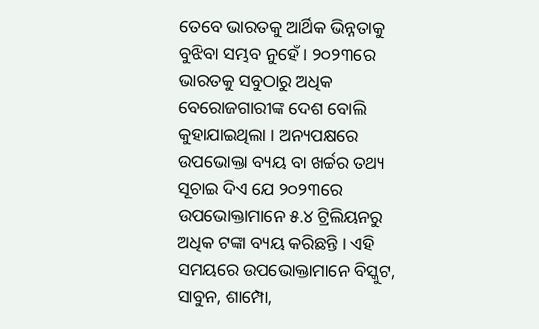ତେବେ ଭାରତକୁ ଆର୍ଥିକ ଭିନ୍ନତାକୁ ବୁଝିବା ସମ୍ଭବ ନୁହେଁ । ୨୦୨୩ରେ ଭାରତକୁ ସବୁଠାରୁ ଅଧିକ ବେରୋଜଗାରୀଙ୍କ ଦେଶ ବୋଲି କୁହାଯାଇଥିଲା । ଅନ୍ୟପକ୍ଷରେ ଉପଭୋକ୍ତା ବ୍ୟୟ ବା ଖର୍ଚ୍ଚର ତଥ୍ୟ ସୂଚାଇ ଦିଏ ଯେ ୨୦୨୩ରେ ଉପଭୋକ୍ତାମାନେ ୫.୪ ଟ୍ରିଲିୟନରୁ ଅଧିକ ଟଙ୍କା ବ୍ୟୟ କରିଛନ୍ତି । ଏହି ସମୟରେ ଉପଭୋକ୍ତାମାନେ ବିସ୍କୁଟ, ସାବୁନ, ଶାମ୍ପୋ,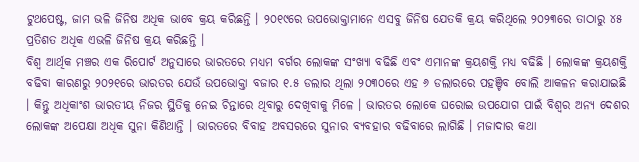ଟୁଥପେଷ୍ଟ, ଜାମ ଭଳି ଜିନିଷ ଅଧିକ ଭାବେ କ୍ରୟ କରିଛନ୍ତି । ୨୦୧୯ରେ ଉପଭୋକ୍ତାମାନେ ଏସବୁ ଜିନିଷ ଯେତକି କ୍ରୟ କରିଥିଲେ ୨୦୨୩ରେ ତାଠାରୁ ୪୫ ପ୍ରତିଶତ ଅଧିକ ଏଭଳି ଜିନିଷ କ୍ରୟ କରିଛନ୍ତି ।
ବିଶ୍ୱ ଆର୍ଥିକ ମଞ୍ଚର ଏକ ରିପୋର୍ଟ ଅନୁସାରେ ଭାରତରେ ମଧ୍ୟମ ବର୍ଗର ଲୋକଙ୍କ ସଂଖ୍ୟା ବଢିଛି ଏବଂ ଏମାନଙ୍କ କ୍ରୟଶକ୍ତି ମଧ୍ୟ ବଢିଛି । ଲୋକଙ୍କ କ୍ରୟଶକ୍ତି ବଢିବା କାରଣରୁ ୨୦୨୧ରେ ଭାରତର ଯେଉଁ ଉପଭୋକ୍ତା ବଜାର ୧.୫ ଡଲାର ଥିଲା ୨୦୩୦ରେ ଏହ ୬ ଡଲାରରେ ପହଞ୍ଚିବ ବୋଲି ଆକଳନ କରାଯାଇଛି । କିନ୍ତୁ ଅଧିକାଂଶ ଭାରତୀୟ ନିଜର ସ୍ଥିତିକୁ ନେଇ ଚିନ୍ତାରେ ଥିବାରୁ ଦେଖିବାକୁ ମିଳେ । ଭାରତର ଲୋକେ ଘରୋଇ ଉପଯୋଗ ପାଇଁ ବିଶ୍ୱର ଅନ୍ୟ ଦେଶର ଲୋକଙ୍କ ଅପେକ୍ଷା ଅଧିକ ସୁନା କିଣିଥାନ୍ତି । ଭାରତରେ ବିବାହ ଅବସରରେ ସୁନାର ବ୍ୟବହାର ବଢିବାରେ ଲାଗିଛି । ମଜାଦାର କଥା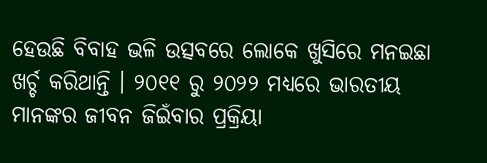ହେଉଛି ବିବାହ ଭଳି ଉତ୍ସବରେ ଲୋକେ ଖୁସିରେ ମନଇଛା ଖର୍ଚ୍ଚ କରିଥାନ୍ତି । ୨୦୧୧ ରୁ ୨୦୨୨ ମଧ୍ୟରେ ଭାରତୀୟ ମାନଙ୍କର ଜୀବନ ଜିଇଁବାର ପ୍ରକ୍ରିୟା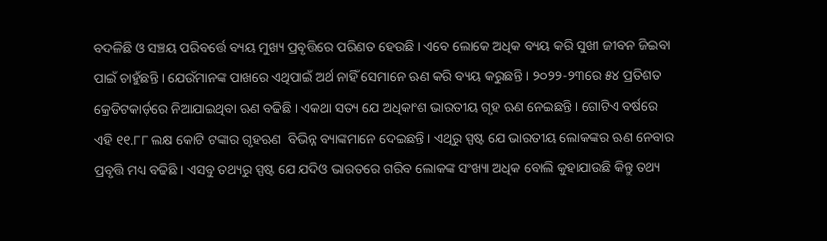ବଦଳିଛି ଓ ସଞ୍ଚୟ ପରିବର୍ତ୍ତେ ବ୍ୟୟ ମୁଖ୍ୟ ପ୍ରବୃତ୍ତିରେ ପରିଣତ ହେଉଛି । ଏବେ ଲୋକେ ଅଧିକ ବ୍ୟୟ କରି ସୁଖୀ ଜୀବନ ଜିଇବା ପାଇଁ ଚାହୁଁଛନ୍ତି । ଯେଉଁମାନଙ୍କ ପାଖରେ ଏଥିପାଇଁ ଅର୍ଥ ନାହିଁ ସେମାନେ ଋଣ କରି ବ୍ୟୟ କରୁଛନ୍ତି । ୨୦୨୨-୨୩ରେ ୫୪ ପ୍ରତିଶତ କ୍ରେଡିଟକାର୍ଡ଼ରେ ନିଆଯାଇଥିବା ଋଣ ବଢିଛି । ଏକଥା ସତ୍ୟ ଯେ ଅଧିକାଂଶ ଭାରତୀୟ ଗୃହ ଋଣ ନେଇଛନ୍ତି । ଗୋଟିଏ ବର୍ଷରେ ଏହି ୧୧.୮୮ ଲକ୍ଷ କୋଟି ଟଙ୍କାର ଗୃହଋଣ  ବିଭିନ୍ନ ବ୍ୟାଙ୍କମାନେ ଦେଇଛନ୍ତି । ଏଥିରୁ ସ୍ପଷ୍ଟ ଯେ ଭାରତୀୟ ଲୋକଙ୍କର ଋଣ ନେବାର ପ୍ରବୃତ୍ତି ମଧ୍ୟ ବଢିଛି । ଏସବୁ ତଥ୍ୟରୁ ସ୍ପଷ୍ଟ ଯେ ଯଦିଓ ଭାରତରେ ଗରିବ ଲୋକଙ୍କ ସଂଖ୍ୟା ଅଧିକ ବୋଲି କୁହାଯାଉଛି କିନ୍ତୁ ତଥ୍ୟ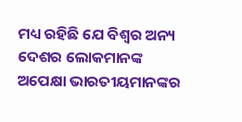ମଧ୍ୟ ରହିଛି ଯେ ବିଶ୍ୱର ଅନ୍ୟ ଦେଶର ଲୋକମାନଙ୍କ ଅପେକ୍ଷା ଭାରତୀୟମାନଙ୍କର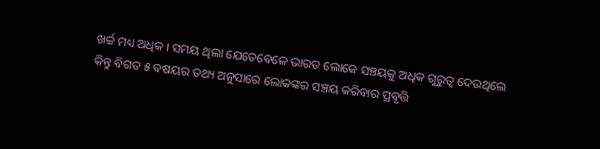ଖର୍ଚ୍ଚ ମଧ୍ୟ ଅଧିକ । ସମୟ ଥିଲା ଯେତେବେଳେ ଭାରତ ଲୋକେ ସଞ୍ଚୟକୁ ଅଧିକ ଗୁରୁତ୍ୱ ଦେଉଥିଲେ କିନ୍ତୁ ବିଗତ ୫ ବଷୟର ତଥ୍ୟ ଅନୁସାରେ ଲୋକଙ୍କର ସଞ୍ଚୟ କରିବାର ପ୍ରବୃତ୍ତି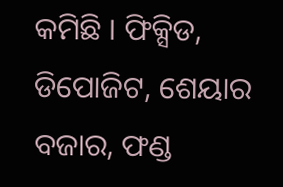କମିଛି । ଫିକ୍ସିଡ, ଡିପୋଜିଟ, ଶେୟାର ବଜାର, ଫଣ୍ଡ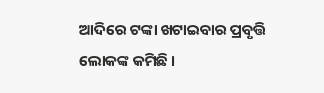ଆଦିରେ ଟଙ୍କା ଖଟାଇବାର ପ୍ରବୃତ୍ତି ଲୋକଙ୍କ କମିଛି ।